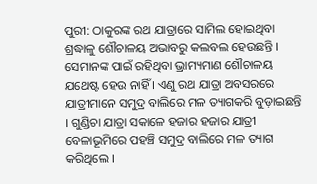ପୁରୀ: ଠାକୁରଙ୍କ ରଥ ଯାତ୍ରାରେ ସାମିଲ ହୋଇଥିବା ଶ୍ରଦ୍ଧାଳୁ ଶୌଚାଳୟ ଅଭାବରୁ କଲବଲ ହେଉଛନ୍ତି । ସେମାନଙ୍କ ପାଇଁ ରହିଥିବା ଭ୍ରାମ୍ୟମାଣ ଶୌଚାଳୟ ଯଥେଷ୍ଟ ହେଉ ନାହିଁ । ଏଣୁ ରଥ ଯାତ୍ରା ଅବସରରେ ଯାତ୍ରୀମାନେ ସମୁଦ୍ର ବାଲିରେ ମଳ ତ୍ୟାଗକରି ବୁଡ଼ାଇଛନ୍ତି । ଗୁଣ୍ଡିଚା ଯାତ୍ରା ସକାଳେ ହଜାର ହଜାର ଯାତ୍ରୀ ବେଳାଭୂମିରେ ପହଞ୍ଚି ସମୁଦ୍ର ବାଲିରେ ମଳ ତ୍ୟାଗ କରିଥିଲେ ।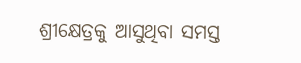ଶ୍ରୀକ୍ଷେତ୍ରକୁ ଆସୁଥିବା ସମସ୍ତ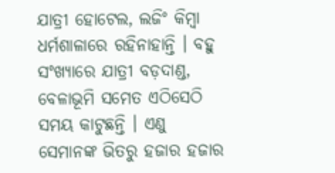ଯାତ୍ରୀ ହୋଟେଲ, ଲଜିଂ କିମ୍ବା ଧର୍ମଶାଳାରେ ରହିନାହାନ୍ତି । ବହୁ ସଂଖ୍ୟାରେ ଯାତ୍ରୀ ବଡ଼ଦାଣ୍ଡ, ବେଳାଭୂମି ସମେତ ଏଠିସେଠି ସମୟ କାଟୁଛନ୍ତି । ଏଣୁ ସେମାନଙ୍କ ଭିତରୁ ହଜାର ହଜାର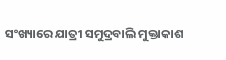ସଂଖ୍ୟାରେ ଯାତ୍ରୀ ସମୁଦ୍ରବାଲି ମୁକ୍ତାକାଶ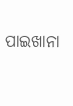ପାଇଖାନା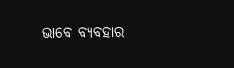ଭାବେ ବ୍ୟବହାର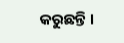କରୁଛନ୍ତି ।